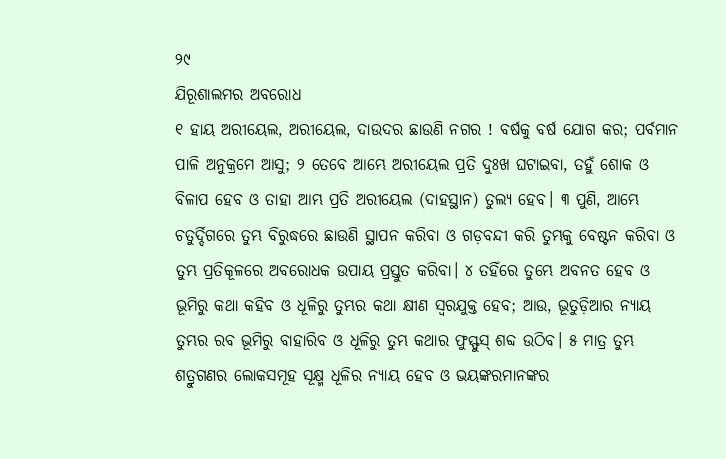୨୯
ଯିରୂଶାଲମର ଅବରୋଧ
୧ ହାୟ ଅରୀୟେଲ, ଅରୀୟେଲ, ଦାଉଦର ଛାଉଣି ନଗର ! ବର୍ଷକୁ ବର୍ଷ ଯୋଗ କର; ପର୍ବମାନ ପାଳି ଅନୁକ୍ରମେ ଆସୁ; ୨ ତେବେ ଆମ୍ଭେ ଅରୀୟେଲ ପ୍ରତି ଦୁଃଖ ଘଟାଇବା, ତହୁଁ ଶୋକ ଓ ବିଳାପ ହେବ ଓ ତାହା ଆମ୍ଭ ପ୍ରତି ଅରୀୟେଲ (ଦାହସ୍ଥାନ) ତୁଲ୍ୟ ହେବ। ୩ ପୁଣି, ଆମ୍ଭେ ଚତୁର୍ଦ୍ଦିଗରେ ତୁମ୍ଭ ବିରୁଦ୍ଧରେ ଛାଉଣି ସ୍ଥାପନ କରିବା ଓ ଗଡ଼ବନ୍ଦୀ କରି ତୁମ୍ଭକୁ ବେଷ୍ଟନ କରିବା ଓ ତୁମ୍ଭ ପ୍ରତିକୂଳରେ ଅବରୋଧକ ଉପାୟ ପ୍ରସ୍ତୁତ କରିବା। ୪ ତହିଁରେ ତୁମ୍ଭେ ଅବନତ ହେବ ଓ ଭୂମିରୁ କଥା କହିବ ଓ ଧୂଳିରୁ ତୁମ୍ଭର କଥା କ୍ଷୀଣ ସ୍ୱରଯୁକ୍ତ ହେବ; ଆଉ, ଭୂତୁଡ଼ିଆର ନ୍ୟାୟ ତୁମ୍ଭର ରବ ଭୂମିରୁ ବାହାରିବ ଓ ଧୂଳିରୁ ତୁମ୍ଭ କଥାର ଫୁସ୍ଫୁସ୍ ଶବ୍ଦ ଉଠିବ। ୫ ମାତ୍ର ତୁମ୍ଭ ଶତ୍ରୁଗଣର ଲୋକସମୂହ ସୂକ୍ଷ୍ମ ଧୂଳିର ନ୍ୟାୟ ହେବ ଓ ଭୟଙ୍କରମାନଙ୍କର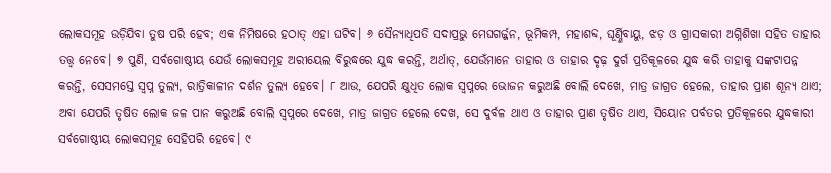ଲୋକସମୂହ ଉଡ଼ିଯିବା ତୁଷ ପରି ହେବ; ଏକ ନିମିଷରେ ହଠାତ୍ ଏହା ଘଟିବ। ୬ ସୈନ୍ୟାଧିପତି ସଦାପ୍ରଭୁ ମେଘଗର୍ଜ୍ଜନ, ଭୂମିକମ୍ପ, ମହାଶବ୍ଦ, ଘୂର୍ଣ୍ଣିବାୟୁ, ଝଡ଼ ଓ ଗ୍ରାସକାରୀ ଅଗ୍ନିଶିଖା ସହିତ ତାହାର ତତ୍ତ୍ୱ ନେବେ। ୭ ପୁଣି, ସର୍ବଗୋଷ୍ଠୀୟ ଯେଉଁ ଲୋକସମୂହ ଅରୀୟେଲ ବିରୁଦ୍ଧରେ ଯୁଦ୍ଧ କରନ୍ତି, ଅର୍ଥାତ୍, ଯେଉଁମାନେ ତାହାର ଓ ତାହାର ଦୃଢ଼ ଦୁର୍ଗ ପ୍ରତିକୂଳରେ ଯୁଦ୍ଧ କରି ତାହାକୁ ସଙ୍କଟାପନ୍ନ କରନ୍ତି, ସେସମସ୍ତେ ସ୍ୱପ୍ନ ତୁଲ୍ୟ, ରାତ୍ରିକାଳୀନ ଦର୍ଶନ ତୁଲ୍ୟ ହେବେ। ୮ ଆଉ, ଯେପରି କ୍ଷୁଧିତ ଲୋକ ସ୍ୱପ୍ନରେ ଭୋଜନ କରୁଅଛି ବୋଲି ଦେଖେ, ମାତ୍ର ଜାଗ୍ରତ ହେଲେ, ତାହାର ପ୍ରାଣ ଶୂନ୍ୟ ଥାଏ; ଅବା ଯେପରି ତୃଷିତ ଲୋକ ଜଳ ପାନ କରୁଅଛି ବୋଲି ସ୍ୱପ୍ନରେ ଦେଖେ, ମାତ୍ର ଜାଗ୍ରତ ହେଲେ ଦେଖ, ସେ ଦୁର୍ବଳ ଥାଏ ଓ ତାହାର ପ୍ରାଣ ତୃଷିତ ଥାଏ, ସିୟୋନ ପର୍ବତର ପ୍ରତିକୂଳରେ ଯୁଦ୍ଧକାରୀ ସର୍ବଗୋଷ୍ଠୀୟ ଲୋକସମୂହ ସେହିପରି ହେବେ। ୯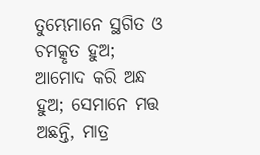ତୁମ୍ଭେମାନେ ସ୍ଥଗିତ ଓ ଚମତ୍କୃତ ହୁଅ; ଆମୋଦ କରି ଅନ୍ଧ ହୁଅ; ସେମାନେ ମତ୍ତ ଅଛନ୍ତି, ମାତ୍ର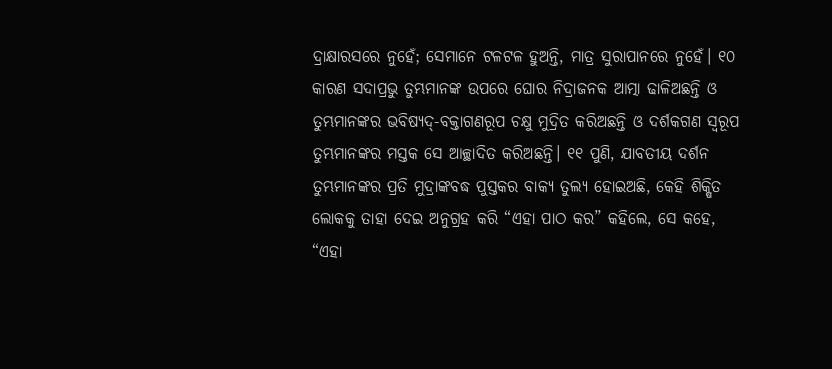ଦ୍ରାକ୍ଷାରସରେ ନୁହେଁ; ସେମାନେ ଟଳଟଳ ହୁଅନ୍ତି, ମାତ୍ର ସୁରାପାନରେ ନୁହେଁ। ୧୦ କାରଣ ସଦାପ୍ରଭୁ ତୁମ୍ଭମାନଙ୍କ ଉପରେ ଘୋର ନିଦ୍ରାଜନକ ଆତ୍ମା ଢାଳିଅଛନ୍ତି ଓ ତୁମ୍ଭମାନଙ୍କର ଭବିଷ୍ୟଦ୍-ବକ୍ତାଗଣରୂପ ଚକ୍ଷୁ ମୁଦ୍ରିତ କରିଅଛନ୍ତି ଓ ଦର୍ଶକଗଣ ସ୍ୱରୂପ ତୁମ୍ଭମାନଙ୍କର ମସ୍ତକ ସେ ଆଚ୍ଛାଦିତ କରିଅଛନ୍ତି। ୧୧ ପୁଣି, ଯାବତୀୟ ଦର୍ଶନ ତୁମ୍ଭମାନଙ୍କର ପ୍ରତି ମୁଦ୍ରାଙ୍କବଦ୍ଧ ପୁସ୍ତକର ବାକ୍ୟ ତୁଲ୍ୟ ହୋଇଅଛି, କେହି ଶିକ୍ଷିତ ଲୋକକୁ ତାହା ଦେଇ ଅନୁଗ୍ରହ କରି “ଏହା ପାଠ କର” କହିଲେ, ସେ କହେ, “ଏହା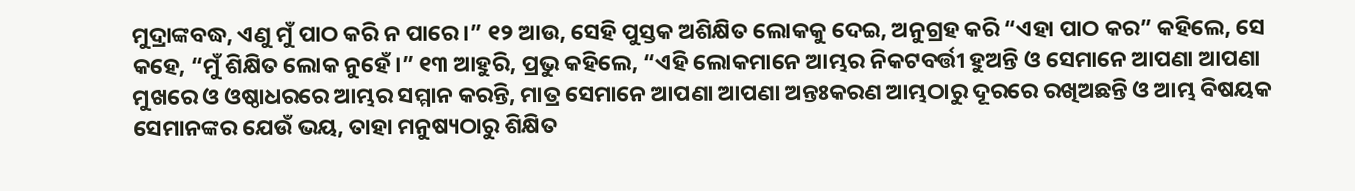ମୁଦ୍ରାଙ୍କବଦ୍ଧ, ଏଣୁ ମୁଁ ପାଠ କରି ନ ପାରେ।” ୧୨ ଆଉ, ସେହି ପୁସ୍ତକ ଅଶିକ୍ଷିତ ଲୋକକୁ ଦେଇ, ଅନୁଗ୍ରହ କରି “ଏହା ପାଠ କର” କହିଲେ, ସେ କହେ, “ମୁଁ ଶିକ୍ଷିତ ଲୋକ ନୁହେଁ।” ୧୩ ଆହୁରି, ପ୍ରଭୁ କହିଲେ, “ଏହି ଲୋକମାନେ ଆମ୍ଭର ନିକଟବର୍ତ୍ତୀ ହୁଅନ୍ତି ଓ ସେମାନେ ଆପଣା ଆପଣା ମୁଖରେ ଓ ଓଷ୍ଠାଧରରେ ଆମ୍ଭର ସମ୍ମାନ କରନ୍ତି, ମାତ୍ର ସେମାନେ ଆପଣା ଆପଣା ଅନ୍ତଃକରଣ ଆମ୍ଭଠାରୁ ଦୂରରେ ରଖିଅଛନ୍ତି ଓ ଆମ୍ଭ ବିଷୟକ ସେମାନଙ୍କର ଯେଉଁ ଭୟ, ତାହା ମନୁଷ୍ୟଠାରୁ ଶିକ୍ଷିତ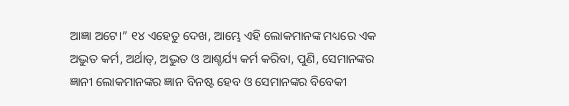ଆଜ୍ଞା ଅଟେ।” ୧୪ ଏହେତୁ ଦେଖ, ଆମ୍ଭେ ଏହି ଲୋକମାନଙ୍କ ମଧ୍ୟରେ ଏକ ଅଦ୍ଭୁତ କର୍ମ, ଅର୍ଥାତ୍, ଅଦ୍ଭୁତ ଓ ଆଶ୍ଚର୍ଯ୍ୟ କର୍ମ କରିବା, ପୁଣି, ସେମାନଙ୍କର ଜ୍ଞାନୀ ଲୋକମାନଙ୍କର ଜ୍ଞାନ ବିନଷ୍ଟ ହେବ ଓ ସେମାନଙ୍କର ବିବେକୀ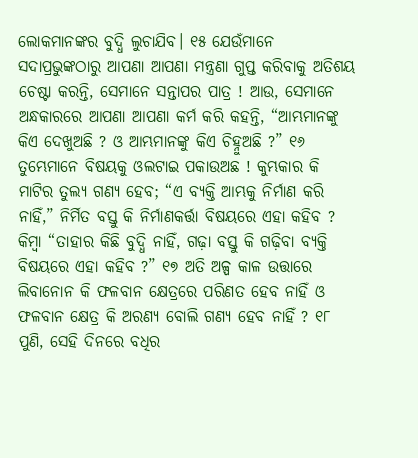ଲୋକମାନଙ୍କର ବୁଦ୍ଧି ଲୁଚାଯିବ। ୧୫ ଯେଉଁମାନେ ସଦାପ୍ରଭୁଙ୍କଠାରୁ ଆପଣା ଆପଣା ମନ୍ତ୍ରଣା ଗୁପ୍ତ କରିବାକୁ ଅତିଶୟ ଚେଷ୍ଟା କରନ୍ତି, ସେମାନେ ସନ୍ତାପର ପାତ୍ର ! ଆଉ, ସେମାନେ ଅନ୍ଧକାରରେ ଆପଣା ଆପଣା କର୍ମ କରି କହନ୍ତି, “ଆମ୍ଭମାନଙ୍କୁ କିଏ ଦେଖୁଅଛି ? ଓ ଆମ୍ଭମାନଙ୍କୁ କିଏ ଚିହ୍ନୁଅଛି ?” ୧୬ ତୁମ୍ଭେମାନେ ବିଷୟକୁ ଓଲଟାଇ ପକାଉଅଛ ! କୁମ୍ଭକାର କି ମାଟିର ତୁଲ୍ୟ ଗଣ୍ୟ ହେବ; “ଏ ବ୍ୟକ୍ତି ଆମ୍ଭକୁ ନିର୍ମାଣ କରି ନାହିଁ,” ନିର୍ମିତ ବସ୍ତୁ କି ନିର୍ମାଣକର୍ତ୍ତା ବିଷୟରେ ଏହା କହିବ ? କିମ୍ବା “ତାହାର କିଛି ବୁଦ୍ଧି ନାହିଁ, ଗଢ଼ା ବସ୍ତୁ କି ଗଢ଼ିବା ବ୍ୟକ୍ତି ବିଷୟରେ ଏହା କହିବ ?” ୧୭ ଅତି ଅଳ୍ପ କାଳ ଉତ୍ତାରେ ଲିବାନୋନ କି ଫଳବାନ କ୍ଷେତ୍ରରେ ପରିଣତ ହେବ ନାହିଁ ଓ ଫଳବାନ କ୍ଷେତ୍ର କି ଅରଣ୍ୟ ବୋଲି ଗଣ୍ୟ ହେବ ନାହିଁ ? ୧୮ ପୁଣି, ସେହି ଦିନରେ ବଧିର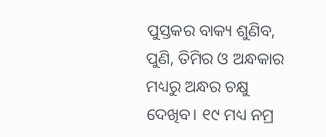ପୁସ୍ତକର ବାକ୍ୟ ଶୁଣିବ, ପୁଣି, ତିମିର ଓ ଅନ୍ଧକାର ମଧ୍ୟରୁ ଅନ୍ଧର ଚକ୍ଷୁ ଦେଖିବ। ୧୯ ମଧ୍ୟ ନମ୍ର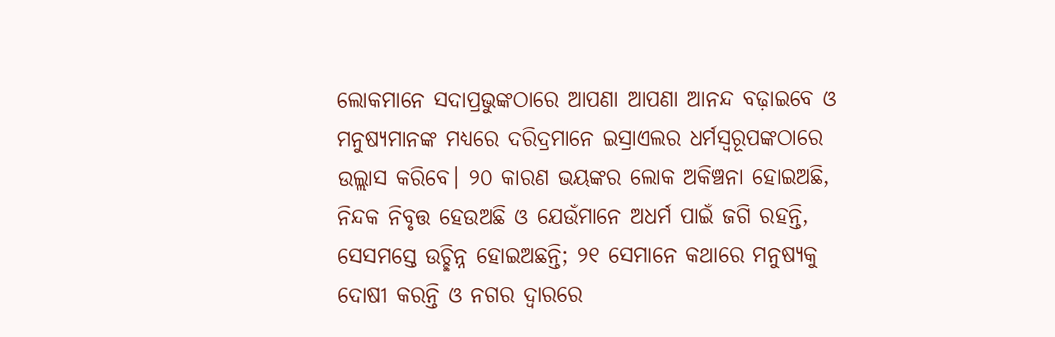ଲୋକମାନେ ସଦାପ୍ରଭୁଙ୍କଠାରେ ଆପଣା ଆପଣା ଆନନ୍ଦ ବଢ଼ାଇବେ ଓ ମନୁଷ୍ୟମାନଙ୍କ ମଧ୍ୟରେ ଦରିଦ୍ରମାନେ ଇସ୍ରାଏଲର ଧର୍ମସ୍ୱରୂପଙ୍କଠାରେ ଉଲ୍ଲାସ କରିବେ। ୨୦ କାରଣ ଭୟଙ୍କର ଲୋକ ଅକିଞ୍ଚନା ହୋଇଅଛି, ନିନ୍ଦକ ନିବୃତ୍ତ ହେଉଅଛି ଓ ଯେଉଁମାନେ ଅଧର୍ମ ପାଇଁ ଜଗି ରହନ୍ତି, ସେସମସ୍ତେ ଉଚ୍ଛିନ୍ନ ହୋଇଅଛନ୍ତି; ୨୧ ସେମାନେ କଥାରେ ମନୁଷ୍ୟକୁ ଦୋଷୀ କରନ୍ତି ଓ ନଗର ଦ୍ୱାରରେ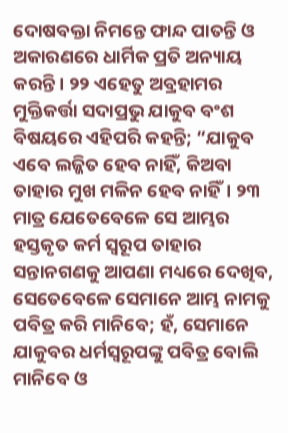ଦୋଷବକ୍ତା ନିମନ୍ତେ ଫାନ୍ଦ ପାତନ୍ତି ଓ ଅକାରଣରେ ଧାର୍ମିକ ପ୍ରତି ଅନ୍ୟାୟ କରନ୍ତି। ୨୨ ଏହେତୁ ଅବ୍ରହାମର ମୁକ୍ତିକର୍ତ୍ତା ସଦାପ୍ରଭୁ ଯାକୁବ ବଂଶ ବିଷୟରେ ଏହିପରି କହନ୍ତି; “ଯାକୁବ ଏବେ ଲଜ୍ଜିତ ହେବ ନାହିଁ, କିଅବା ତାହାର ମୁଖ ମଳିନ ହେବ ନାହିଁ। ୨୩ ମାତ୍ର ଯେତେବେଳେ ସେ ଆମ୍ଭର ହସ୍ତକୃତ କର୍ମ ସ୍ୱରୂପ ତାହାର ସନ୍ତାନଗଣକୁ ଆପଣା ମଧ୍ୟରେ ଦେଖିବ, ସେତେବେଳେ ସେମାନେ ଆମ୍ଭ ନାମକୁ ପବିତ୍ର କରି ମାନିବେ; ହଁ, ସେମାନେ ଯାକୁବର ଧର୍ମସ୍ୱରୂପଙ୍କୁ ପବିତ୍ର ବୋଲି ମାନିବେ ଓ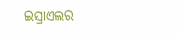ଇସ୍ରାଏଲର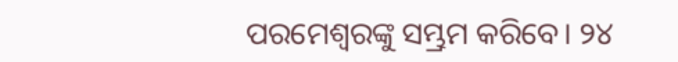ପରମେଶ୍ୱରଙ୍କୁ ସମ୍ଭ୍ରମ କରିବେ। ୨୪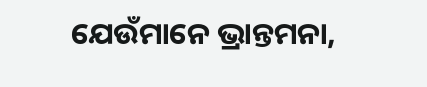ଯେଉଁମାନେ ଭ୍ରାନ୍ତମନା,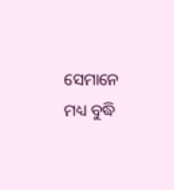ସେମାନେ ମଧ୍ୟ ବୁଦ୍ଧି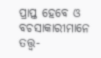ପ୍ରାପ୍ତ ହେବେ ଓ ବଚସାକାରୀମାନେ ତତ୍ତ୍ୱ-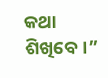କଥା ଶିଖିବେ।”